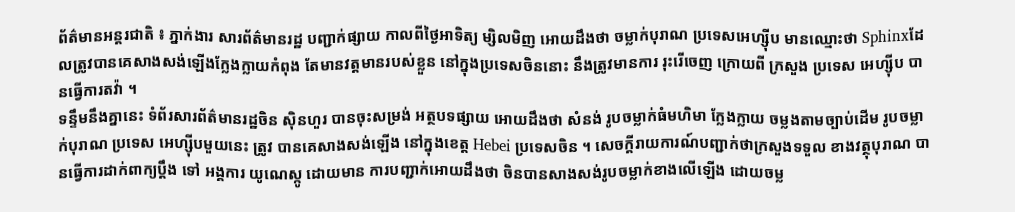ព័ត៌មានអន្តរជាតិ ៖ ភ្នាក់ងារ សារព័ត៌មានរដ្ឋ បញ្ជាក់ផ្សាយ កាលពីថ្ងៃអាទិត្យ ម្សិលមិញ អោយដឹងថា ចម្លាក់បុរាណ ប្រទេសអេហ្ស៊ីប មានឈ្មោះថា Sphinxដែលត្រូវបានគេសាងសង់ឡើងក្លែងក្លាយកំពុង តែមានវត្តមានរបស់ខ្លួន នៅក្នុងប្រទេសចិននោះ នឹងត្រូវមានការ រុះរើចេញ ក្រោយពី ក្រសួង ប្រទេស អេហ្ស៊ីប បានធ្វើការតវ៉ា ។
ទន្ទឹមនឹងគ្នានេះ ទំព័រសារព័ត៌មានរដ្ឋចិន ស៊ិនហួរ បានចុះសម្រង់ អត្ថបទផ្សាយ អោយដឹងថា សំនង់ រូបចម្លាក់ធំមហិមា ក្លែងក្លាយ ចម្លងតាមច្បាប់ដើម រូបចម្លាក់បុរាណ ប្រទេស អេហ្ស៊ីបមួយនេះ ត្រូវ បានគេសាងសង់ឡើង នៅក្នុងខេត្ត Hebei ប្រទេសចិន ។ សេចក្តីរាយការណ៍បញ្ជាក់ថាក្រសួងទទួល ខាងវត្ថុបុរាណ បានធ្វើការដាក់ពាក្យប្តឹង ទៅ អង្គការ យូណេស្កូ ដោយមាន ការបញ្ជាក់អោយដឹងថា ចិនបានសាងសង់រូបចម្លាក់ខាងលើឡើង ដោយចម្ល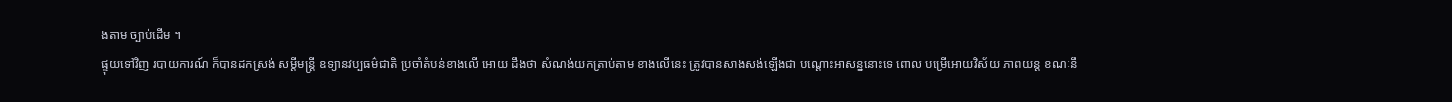ងតាម ច្បាប់ដើម ។
ផ្ទុយទៅវិញ របាយការណ៍ ក៏បានដកស្រង់ សម្តីមន្រ្តី ឧទ្យានវប្បធម៌ជាតិ ប្រចាំតំបន់ខាងលើ អោយ ដឹងថា សំណង់យកត្រាប់តាម ខាងលើនេះ ត្រូវបានសាងសង់ឡើងជា បណ្តោះអាសន្ននោះទេ ពោល បម្រើអោយវិស័យ ភាពយន្ត ខណៈនឹ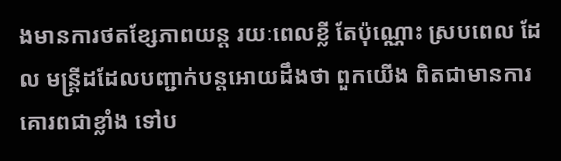ងមានការថតខ្សែភាពយន្ត រយៈពេលខ្លី តែប៉ុណ្ណោះ ស្របពេល ដែល មន្រ្តីដដែលបញ្ជាក់បន្តអោយដឹងថា ពួកយើង ពិតជាមានការគោរពជាខ្លាំង ទៅប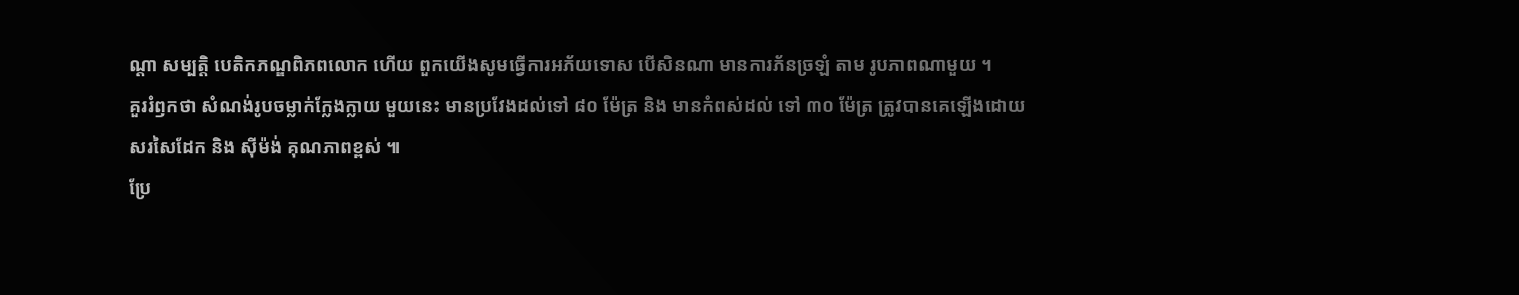ណ្តា សម្បត្តិ បេតិកភណ្ឌពិភពលោក ហើយ ពួកយើងសូមធ្វើការអភ័យទោស បើសិនណា មានការភ័នច្រឡំ តាម រូបភាពណាមួយ ។
គួររំឭកថា សំណង់រូបចម្លាក់ក្លែងក្លាយ មួយនេះ មានប្រវែងដល់ទៅ ៨០ ម៉ែត្រ និង មានកំពស់ដល់ ទៅ ៣០ ម៉ែត្រ ត្រូវបានគេឡើងដោយ សរសៃដែក និង ស៊ីម៉ង់ គុណភាពខ្ពស់ ៕
ប្រែ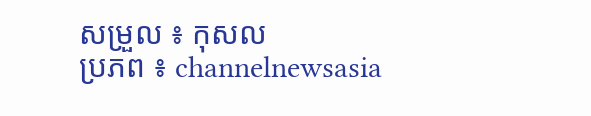សម្រួល ៖ កុសល
ប្រភព ៖ channelnewsasia